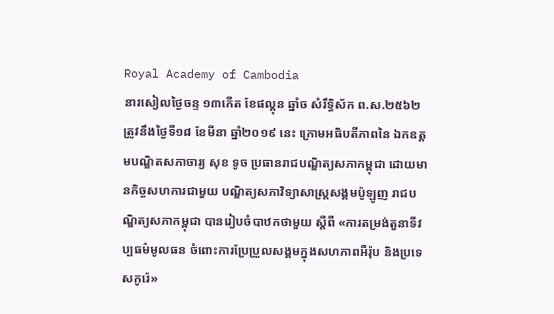Royal Academy of Cambodia
នារសៀលថ្ងៃចន្ទ ១៣កើត ខែផល្គុន ឆ្នាំច សំរឹទ្ធិស័ក ព.ស.២៥៦២ ត្រូវនឹងថ្ងៃទី១៨ ខែមីនា ឆ្នាំ២០១៩ នេះ ក្រោមអធិបតីភាពនៃ ឯកឧត្តមបណ្ឌិតសភាចារ្យ សុខ ទូច ប្រធានរាជបណ្ឌិត្យសភាកម្ពុជា ដោយមានកិច្ចសហការជាមួយ បណ្ឌិត្យសភាវិទ្យាសាស្ត្រសង្គមប៉ូឡូញ រាជបណ្ឌិត្យសភាកម្ពុជា បានរៀបចំបាឋកថាមួយ ស្តីពី «ការតម្រង់តួនាទីវប្បធម៌មូលធន ចំពោះការប្រែប្រួលសង្គមក្នុងសហភាពអឺរ៉ុប និងប្រទេសកូរ៉េ»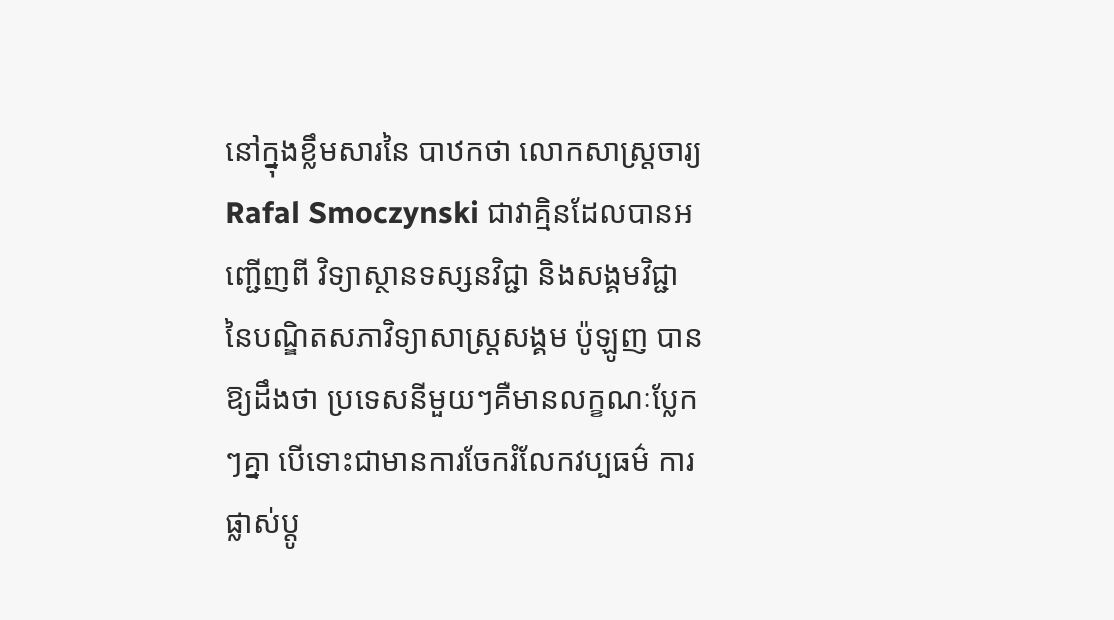នៅក្នុងខ្លឹមសារនៃ បាឋកថា លោកសាស្ត្រចារ្យ Rafal Smoczynski ជាវាគ្មិនដែលបានអញ្ជើញពី វិទ្យាស្ថានទស្សនវិជ្ជា និងសង្គមវិជ្ជា នៃបណ្ឌិតសភាវិទ្យាសាស្ត្រសង្គម ប៉ូឡូញ បានឱ្យដឹងថា ប្រទេសនីមួយៗគឺមានលក្ខណៈប្លែកៗគ្នា បើទោះជាមានការចែករំលែកវប្បធម៌ ការផ្លាស់ប្ដូ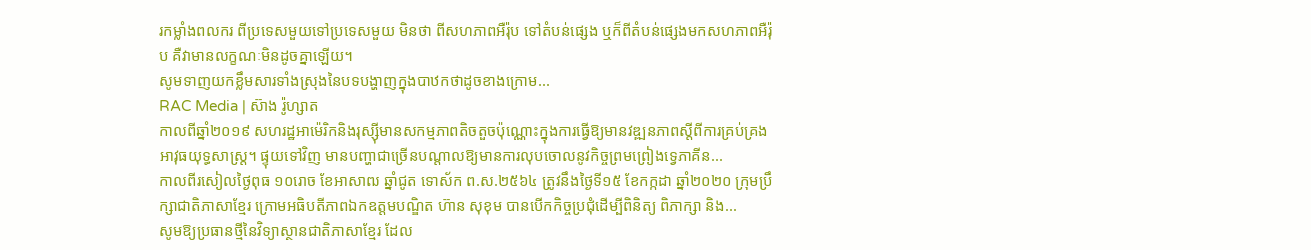រកម្លាំងពលករ ពីប្រទេសមួយទៅប្រទេសមួយ មិនថា ពីសហភាពអឺរ៉ុប ទៅតំបន់ផ្សេង ឬក៏ពីតំបន់ផ្សេងមកសហភាពអឺរ៉ុប គឺវាមានលក្ខណៈមិនដូចគ្នាឡើយ។
សូមទាញយកខ្លឹមសារទាំងស្រុងនៃបទបង្ហាញក្នុងបាឋកថាដូចខាងក្រោម...
RAC Media | ស៊ាង រ៉ូហ្សាត
កាលពីឆ្នាំ២០១៩ សហរដ្ឋអាម៉េរិកនិងរុស្ស៊ីមានសកម្មភាពតិចតួចប៉ុណ្ណោះក្នុងការធ្វើឱ្យមានវឌ្ឍនភាពស្តីពីការគ្រប់គ្រងអាវុធយុទ្ធសាស្រ្ត។ ផ្ទុយទៅវិញ មានបញ្ហាជាច្រើនបណ្តាលឱ្យមានការលុបចោលនូវកិច្ចព្រមព្រៀងទ្វេភាគីន...
កាលពីរសៀលថ្ងៃពុធ ១០រោច ខែអាសាឍ ឆ្នាំជូត ទោស័ក ព.ស.២៥៦៤ ត្រូវនឹងថ្ងៃទី១៥ ខែកក្កដា ឆ្នាំ២០២០ ក្រុមប្រឹក្សាជាតិភាសាខ្មែរ ក្រោមអធិបតីភាពឯកឧត្តមបណ្ឌិត ហ៊ាន សុខុម បានបើកកិច្ចប្រជុំដើម្បីពិនិត្យ ពិភាក្សា និង...
សូមឱ្យប្រធានថ្មីនៃវិទ្យាស្ថានជាតិភាសាខ្មែរ ដែល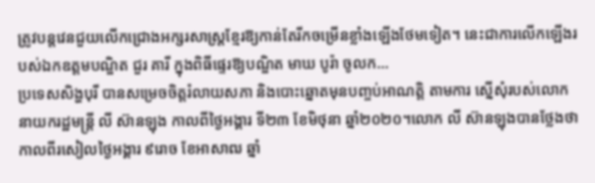ត្រូវបន្តវេនជួយលើកជ្រោងអក្សរសាស្ត្រខ្មែរឱ្យកាន់តែរីកចម្រើនខ្លាំងឡើងថែមទៀត។ នេះជាការលើកឡើងរបស់ឯកឧត្ដមបណ្ឌិត ជួរ គារី ក្នុងពិធីផ្ទេរឱ្យបណ្ឌិត មាឃ បូរ៉ា ចូលក...
ប្រទេសសិង្ហបុរី បានសម្រេចចិត្តរំលាយសភា និងបោះឆ្នោតមុនបញ្ចប់អាណត្តិ តាមការ ស្នើសុំរបស់លោក នាយករដ្ឋមន្ត្រី លី ស៊ានឡុង កាលពីថ្ងៃអង្គារ ទី២៣ ខែមិថុនា ឆ្នាំ២០២០។លោក លី ស៊ានឡុងបានថ្លែងថា
កាលពីរសៀលថ្ងៃអង្គារ ៩រោច ខែអាសាឍ ឆ្នាំ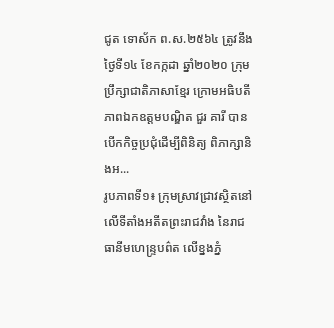ជូត ទោស័ក ព.ស.២៥៦៤ ត្រូវនឹងថ្ងៃទី១៤ ខែកក្កដា ឆ្នាំ២០២០ ក្រុមប្រឹក្សាជាតិភាសាខ្មែរ ក្រោមអធិបតីភាពឯកឧត្តមបណ្ឌិត ជួរ គារី បានបើកកិច្ចប្រជុំដើម្បីពិនិត្យ ពិភាក្សានិងអ...
រូបភាពទី១៖ ក្រុមស្រាវជ្រាវស្ថិតនៅលើទីតាំងអតីតព្រះរាជវាំង នៃរាជធានីមហេន្រ្ទបព៌ត លើខ្នងភ្នំ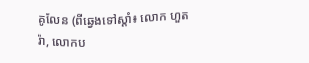គូលែន (ពីឆ្វេងទៅស្តាំ៖ លោក ហួត រ៉ា, លោកប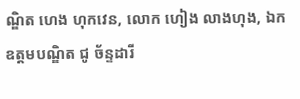ណ្ឌិត ហេង ហុកវេន, លោក ហៀង លាងហុង, ឯកឧត្តមបណ្ឌិត ជូ ច័ន្ទដារី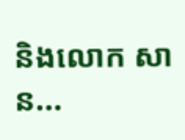និងលោក សាន...